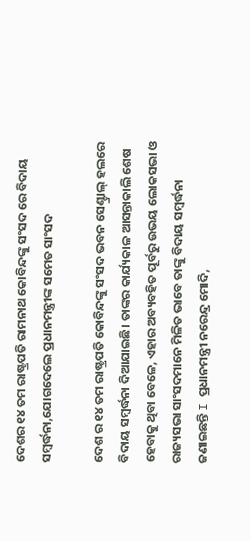ଦେଶର ୧୪ ତମ ରାଷ୍ଟ୍ରପତି ରାମନାଥ କୋବିନ୍ଦଙ୍କୁ ସଂସଦ ରେ ବିଦାୟ ସମ୍ବର୍ଦ୍ଧନା,ଯୋଗଦେଲେ ପ୍ରଧାନମନ୍ତ୍ରୀଙ୍କ ସମେତ ସାଂସଦ

ଦେଶ ର ୧୪ ତମ ରାଷ୍ଟ୍ରପତି କୋବିନ୍ଦଙ୍କୁ ସଂସଦ ଭବନ ସେଣ୍ଟ୍ରାଲ୍ ହଲରେ ବିଦାୟ ସମ୍ବର୍ଦ୍ଧନା ଦିଆଯାଇଛି। ତାଙ୍କର କାର୍ଯ୍ୟକାଳ ଆସନ୍ତାକାଲି ଶେଷ ହେବାକୁ ଥିବା ବେଳେ, ଏହାର ଅବ୍ୟବହିତ ପୂର୍ବରୁ ଉଭୟ ଲୋକସଭା ଓ ରାଜ୍ୟସଭା ସାଂସଦମାନେ ମିଳିତ ଭାବେ ତାଙ୍କୁ ବିଦାୟ ସମ୍ବର୍ଦ୍ଧନା ଜଣାଇଛନ୍ତି I ପ୍ରଧାନମନ୍ତ୍ରୀ ନରେନ୍ଦ୍ର ମୋଦି,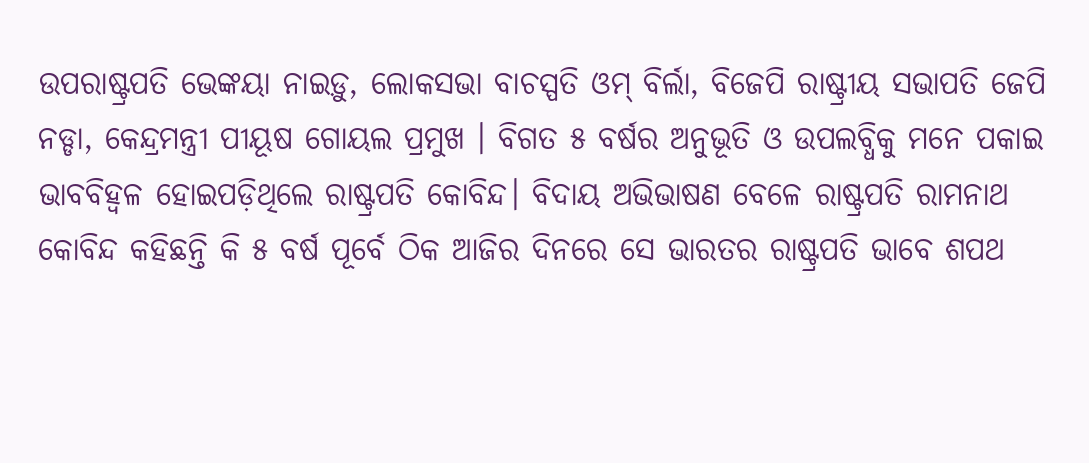ଉପରାଷ୍ଟ୍ରପତି ଭେଙ୍କୟା ନାଇଡ଼ୁ, ଲୋକସଭା ବାଚସ୍ପତି ଓମ୍ ବିର୍ଲା, ବିଜେପି ରାଷ୍ଟ୍ରୀୟ ସଭାପତି ଜେପି ନଡ୍ଡା, କେନ୍ଦ୍ରମନ୍ତ୍ରୀ ପୀୟୂଷ ଗୋୟଲ ପ୍ରମୁଖ । ବିଗତ ୫ ବର୍ଷର ଅନୁଭୂତି ଓ ଉପଲବ୍ଧିକୁ ମନେ ପକାଇ ଭାବବିହ୍ୱଳ ହୋଇପଡ଼ିଥିଲେ ରାଷ୍ଟ୍ରପତି କୋବିନ୍ଦ। ବିଦାୟ ଅଭିଭାଷଣ ବେଳେ ରାଷ୍ଟ୍ରପତି ରାମନାଥ କୋବିନ୍ଦ କହିଛନ୍ତି କି ୫ ବର୍ଷ ପୂର୍ବେ ଠିକ ଆଜିର ଦିନରେ ସେ ଭାରତର ରାଷ୍ଟ୍ରପତି ଭାବେ ଶପଥ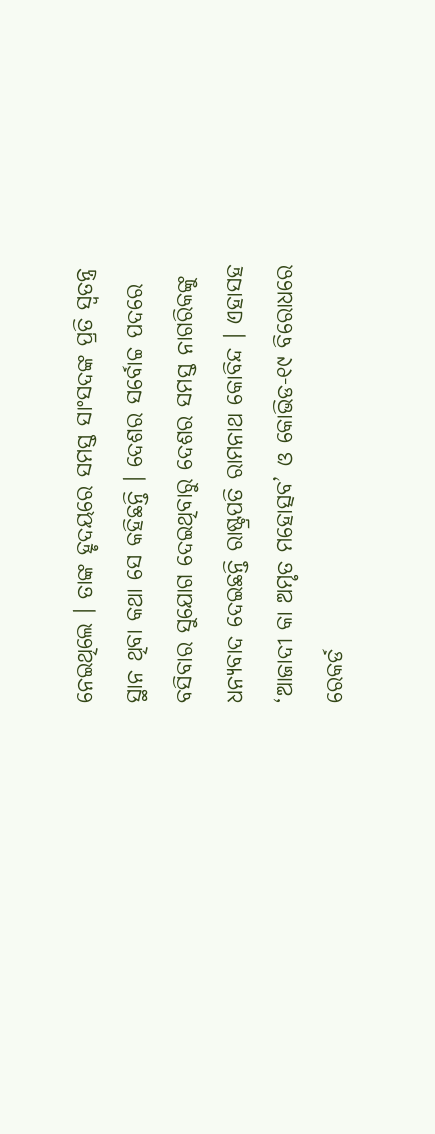ନେଇଥିଲେ । ତାଙ୍କ ହୃଦୟରେ ସମସ୍ତ ସାଂସଦଙ୍କ ପ୍ରତି ସ୍ୱତନ୍ତ୍ର ସ୍ଥାନ ଥିବା କଥା ସେ କହିଛନ୍ତି । ଦେଶର ସର୍ବୋଚ୍ଚ ପଦରେ ବସିବାର ସୁଯୋଗ ଦେଇଥିବାରୁ ଦେଶର ସମସ୍ତ ନାଗରିକଙ୍କୁ ଧନ୍ୟବାଦ ଦେଇଛନ୍ତି ରାଷ୍ଟ୍ରପତି ରାମନାଥ କୋବିନ୍ଦ । ଏହାସହ ‘ଆଜାଦୀ କା ଅମୃତ ମହୋତ୍ସବ’ ଓ କୋଭିଡ-୧୯ ବିରୋଧରେ ରେକର୍ଡ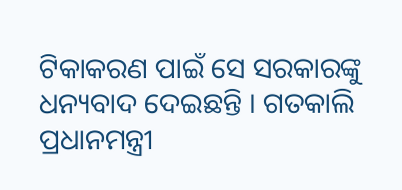ଟିକାକରଣ ପାଇଁ ସେ ସରକାରଙ୍କୁ ଧନ୍ୟବାଦ ଦେଇଛନ୍ତି । ଗତକାଲି ପ୍ରଧାନମନ୍ତ୍ରୀ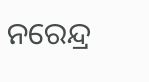ନରେନ୍ଦ୍ର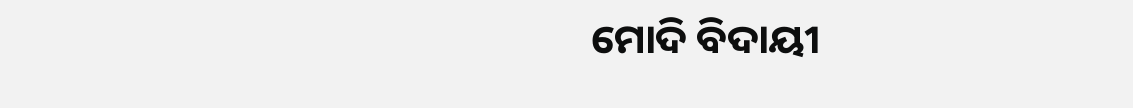ମୋଦି ବିଦାୟୀ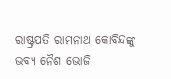ରାଷ୍ଟ୍ରପତି ରାମନାଥ କୋବିନ୍ଦଙ୍କୁ ଭବ୍ୟ ନୈଶ ଭୋଜି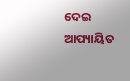ଦେଇ ଆପ୍ୟାୟିତ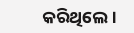କରିଥିଲେ।